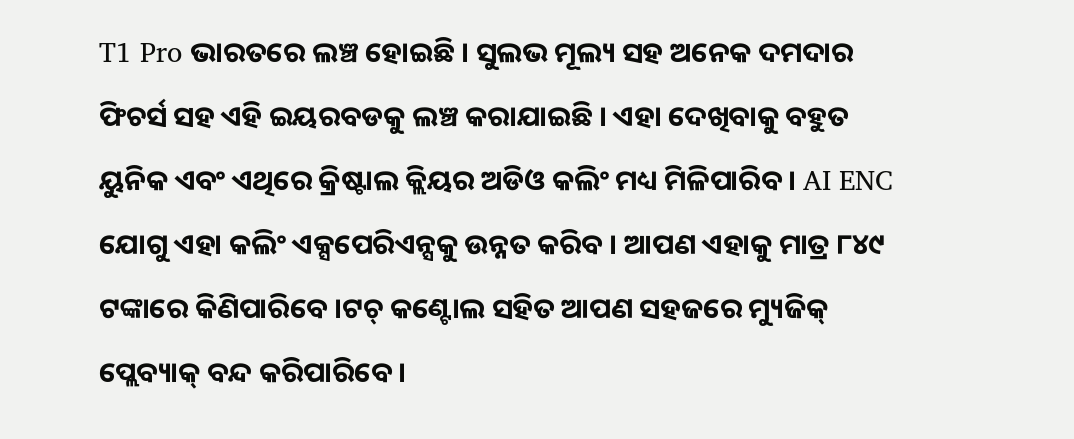T1 Pro ଭାରତରେ ଲଞ୍ଚ ହୋଇଛି । ସୁଲଭ ମୂଲ୍ୟ ସହ ଅନେକ ଦମଦାର ଫିଚର୍ସ ସହ ଏହି ଇୟରବଡକୁ ଲଞ୍ଚ କରାଯାଇଛି । ଏହା ଦେଖିବାକୁ ବହୁତ ୟୁନିକ ଏବଂ ଏଥିରେ କ୍ରିଷ୍ଟାଲ କ୍ଲିୟର ଅଡିଓ କଲିଂ ମଧ୍ୟ ମିଳିପାରିବ । AI ENC ଯୋଗୁ ଏହା କଲିଂ ଏକ୍ସପେରିଏନ୍ସକୁ ଉନ୍ନତ କରିବ । ଆପଣ ଏହାକୁ ମାତ୍ର ୮୪୯ ଟଙ୍କାରେ କିଣିପାରିବେ ।ଟଚ୍ କଣ୍ଟୋଲ ସହିତ ଆପଣ ସହଜରେ ମ୍ୟୁଜିକ୍ ପ୍ଲେବ୍ୟାକ୍ ବନ୍ଦ କରିପାରିବେ ।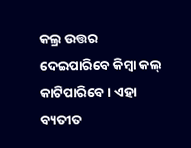କଲ୍ର ଉତ୍ତର ଦେଇପାରିବେ କିମ୍ବା କଲ୍ କାଟିପାରିବେ । ଏହା ବ୍ୟତୀତ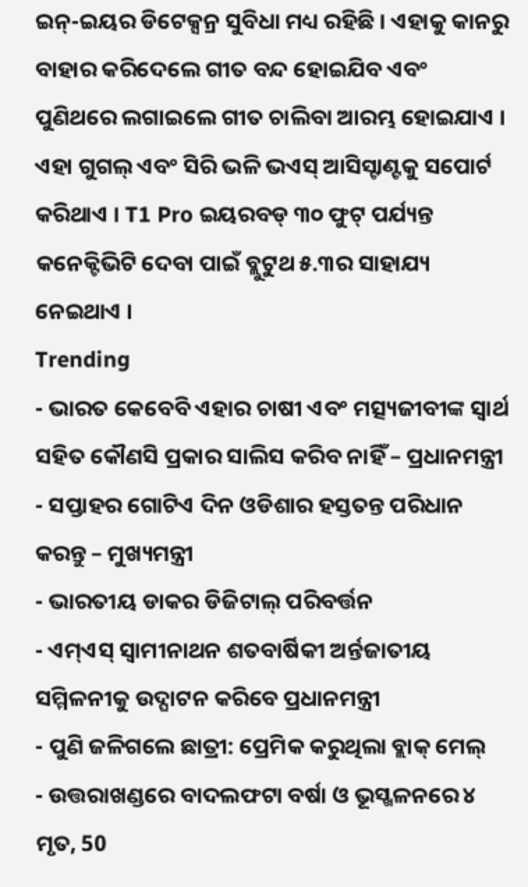ଇନ୍-ଇୟର ଡିଟେକ୍ସନ୍ର ସୁବିଧା ମଧ୍ୟ ରହିଛି । ଏହାକୁ କାନରୁ ବାହାର କରିଦେଲେ ଗୀତ ବନ୍ଦ ହୋଇଯିବ ଏବଂ ପୁଣିଥରେ ଲଗାଇଲେ ଗୀତ ଚାଲିବା ଆରମ୍ଭ ହୋଇଯାଏ । ଏହା ଗୁଗଲ୍ ଏବଂ ସିରି ଭଳି ଭଏସ୍ ଆସିସ୍ଟାଣ୍ଟକୁ ସପୋର୍ଟ କରିଥାଏ । T1 Pro ଇୟରବଡ୍ ୩୦ ଫୁଟ୍ ପର୍ଯ୍ୟନ୍ତ କନେକ୍ଟିଭିଟି ଦେବା ପାଇଁ ବ୍ଲୁଟୁଥ ୫.୩ର ସାହାଯ୍ୟ ନେଇଥାଏ ।
Trending
- ଭାରତ କେବେବି ଏହାର ଚାଷୀ ଏବଂ ମତ୍ସ୍ୟଜୀବୀଙ୍କ ସ୍ୱାର୍ଥ ସହିତ କୌଣସି ପ୍ରକାର ସାଲିସ କରିବ ନାହିଁ – ପ୍ରଧାନମନ୍ତ୍ରୀ
- ସପ୍ତାହର ଗୋଟିଏ ଦିନ ଓଡିଶାର ହସ୍ତତନ୍ତ ପରିଧାନ କରନ୍ତୁ – ମୁଖ୍ୟମନ୍ତ୍ରୀ
- ଭାରତୀୟ ଡାକର ଡିଜିଟାଲ୍ ପରିବର୍ତ୍ତନ
- ଏମ୍ଏସ୍ ସ୍ୱାମୀନାଥନ ଶତବାର୍ଷିକୀ ଅର୍ନ୍ତଜାତୀୟ ସମ୍ମିଳନୀକୁ ଉଦ୍ଘାଟନ କରିବେ ପ୍ରଧାନମନ୍ତ୍ରୀ
- ପୁଣି ଜଳିଗଲେ ଛାତ୍ରୀ: ପ୍ରେମିକ କରୁଥିଲା ବ୍ଲାକ୍ ମେଲ୍
- ଉତ୍ତରାଖଣ୍ଡରେ ବାଦଲଫଟା ବର୍ଷା ଓ ଭୂସ୍ଖଳନରେ ୪ ମୃତ, 50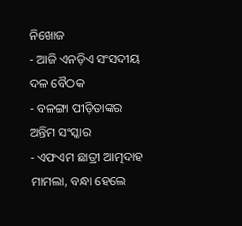ନିଖୋଜ
- ଆଜି ଏନଡ଼ିଏ ସଂସଦୀୟ ଦଳ ବୈଠକ
- ବଳଙ୍ଗା ପୀଡ଼ିତାଙ୍କର ଅନ୍ତିମ ସଂସ୍କାର
- ଏଫଏମ ଛାତ୍ରୀ ଆତ୍ମଦାହ ମାମଲା, ବନ୍ଧା ହେଲେ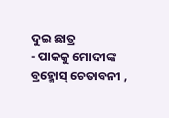ଦୁଇ ଛାତ୍ର
- ପାକକୁ ମୋଦୀଙ୍କ ବ୍ରହ୍ମୋସ୍ ଚେତାବନୀ ,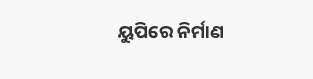ୟୁପିରେ ନିର୍ମାଣ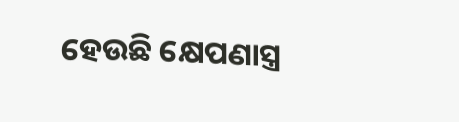ହେଉଛି କ୍ଷେପଣାସ୍ତ୍ର